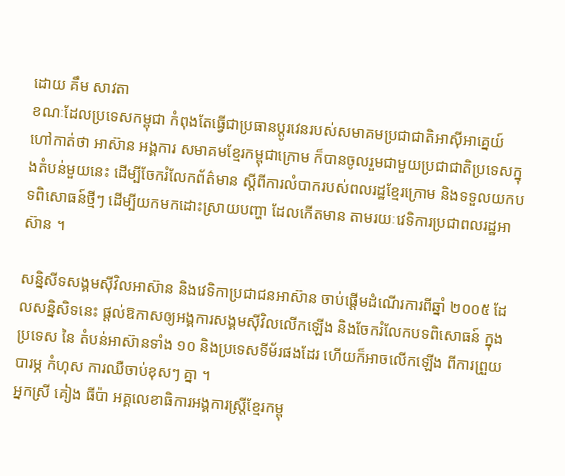ដោយ គឹម សាវតា
ខណៈដែលប្រទេសកម្ពុជា កំពុងតែធ្វើជាប្រធានប្តូរវេនរបស់សមាគមប្រជាជាតិអាស៊ីអាគ្នេយ៍ ហៅកាត់ថា អាស៊ាន អង្គការ សមាគមខ្មែរកម្ពុជាក្រោម ក៏បានចូលរួមជាមួយប្រជាជាតិប្រទេសក្នុងតំបន់មួយនេះ ដើម្បីចែករំលែកព័ត៌មាន ស្តីពីការលំបាករបស់ពលរដ្ឋខ្មែរក្រោម និងទទួលយកបទពិសោធន៍ថ្មីៗ ដើម្បីយកមកដោះស្រាយបញ្ហា ដែលកើតមាន តាមរយៈវេទិការប្រជាពលរដ្ឋអាស៊ាន ។

សន្និសីទសង្គមស៊ីវិលអាស៊ាន និងវេទិកាប្រជាជនអាស៊ាន ចាប់ផ្ដើមដំណើរការពីឆ្នាំ ២០០៥ ដែលសន្និសិទនេះ ផ្ដល់ឱកាសឲ្យអង្គការសង្គមស៊ីវិលលើកឡើង និងចែករំលែកបទពិសោធន៍ ក្នុងប្រទេស នៃ តំបន់អាស៊ានទាំង ១០ និងប្រទេសទីម័រផងដែរ ហើយក៏អាចលើកឡើង ពីការព្រួយបារម្ភ កំហុស ការឈឺចាប់ខុសៗ គ្នា ។
អ្នកស្រី គៀង ធីប៉ា អគ្គលេខាធិការអង្គការស្រ្តីខ្មែរកម្ពុ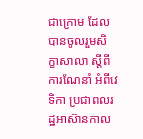ជាក្រោម ដែលបានចូលរួមសិក្ខាសាលា ស្ដីពីការណែនាំ អំពីវេទិកា ប្រជាពលរដ្ឋអាស៊ានកាល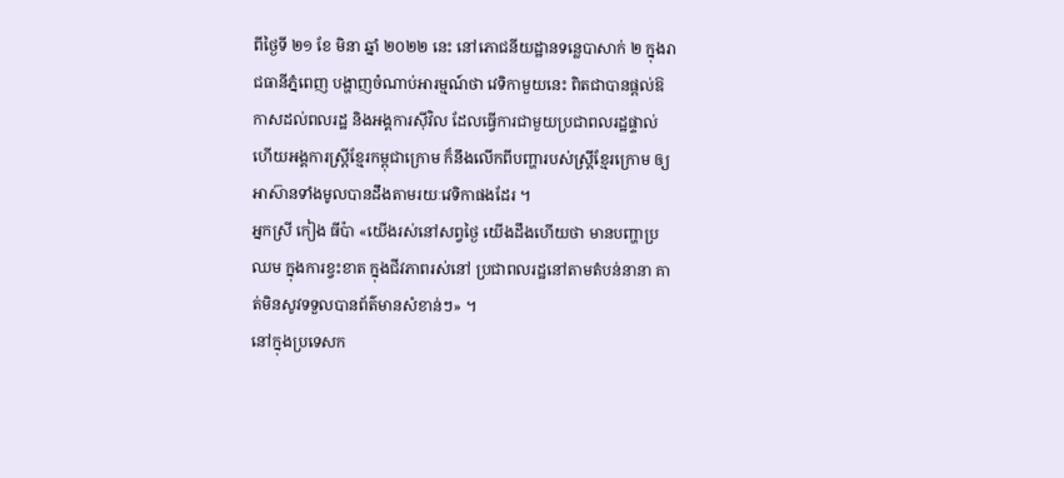ពីថ្ងៃទី ២១ ខែ មិនា ឆ្នាំ ២០២២ នេះ នៅភោជនីយដ្ឋានទន្លេបាសាក់ ២ ក្នុងរាជធានីភ្នំពេញ បង្ហាញចំណាប់អារម្មណ៍ថា វេទិកាមួយនេះ ពិតជាបានផ្តល់ឱកាសដល់ពលរដ្ឋ និងអង្គការស៊ីវិល ដែលធ្វើការជាមួយប្រជាពលរដ្ឋផ្ទាល់ ហើយអង្គការស្រ្តីខ្មែរកម្ពុជាក្រោម ក៏នឹងលើកពីបញ្ហារបស់ស្រ្តីខ្មែរក្រោម ឲ្យអាស៊ានទាំងមូលបានដឹងតាមរយៈវេទិកាផងដែរ ។
អ្នកស្រី កៀង ធីប៉ា «យើងរស់នៅសព្វថ្ងៃ យើងដឹងហើយថា មានបញ្ហាប្រឈម ក្នុងការខ្វះខាត ក្នុងជីវភាពរស់នៅ ប្រជាពលរដ្ឋនៅតាមតំបន់នានា គាត់មិនសូវទទួលបានព័ត៌មានសំខាន់ៗ» ។
នៅក្នុងប្រទេសក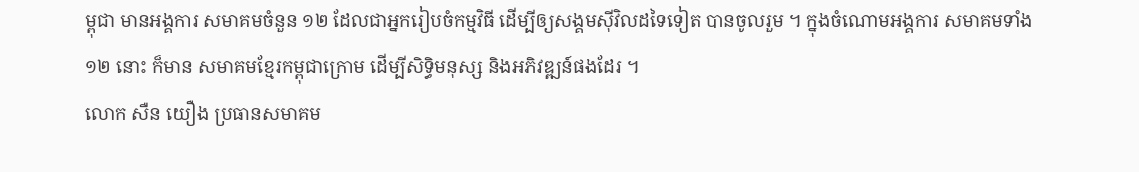ម្ពុជា មានអង្គការ សមាគមចំនួន ១២ ដែលជាអ្នករៀបចំកម្មវិធី ដើម្បីឲ្យសង្គមស៊ីវិលដទៃទៀត បានចូលរួម ។ ក្នុងចំណោមអង្គការ សមាគមទាំង ១២ នោះ ក៏មាន សមាគមខ្មែរកម្ពុជាក្រោម ដើម្បីសិទ្ធិមនុស្ស និងអភិវឌ្ឍន៍ផងដែរ ។
លោក សឺន យឿង ប្រធានសមាគម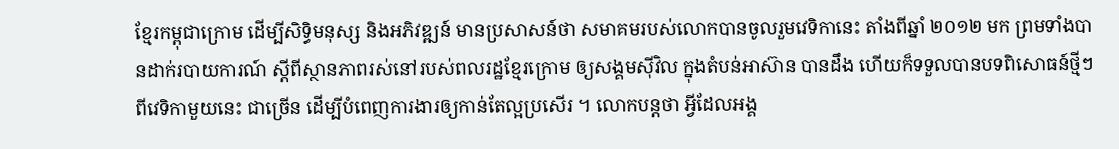ខ្មែរកម្ពុជាក្រោម ដើម្បីសិទ្ធិមនុស្ស និងអភិវឌ្ឍន៍ មានប្រសាសន៍ថា សមាគមរបស់លោកបានចូលរួមវេទិកានេះ តាំងពីឆ្នាំ ២០១២ មក ព្រមទាំងបានដាក់របាយការណ៍ ស្តីពីស្ថានភាពរស់នៅរបស់ពលរដ្ឋខ្មែរក្រោម ឲ្យសង្គមស៊ីវិល ក្នុងតំបន់អាស៊ាន បានដឹង ហើយក៏ទទួលបានបទពិសោធន៍ថ្មីៗ ពីវេទិកាមួយនេះ ជាច្រើន ដើម្បីបំពេញការងារឲ្យកាន់តែល្អប្រសើរ ។ លោកបន្តថា អ្វីដែលអង្គ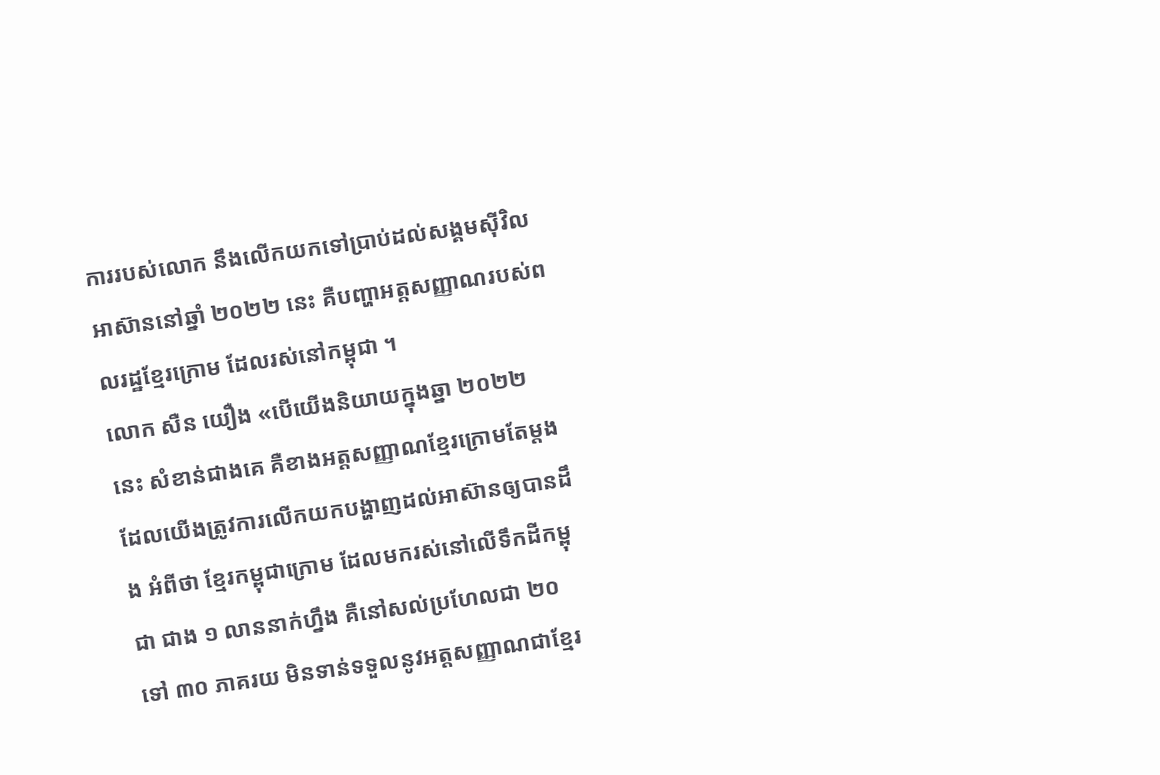ការរបស់លោក នឹងលើកយកទៅប្រាប់ដល់សង្គមស៊ីវិលអាស៊ាននៅឆ្នាំ ២០២២ នេះ គឺបញ្ហាអត្តសញ្ញាណរបស់ពលរដ្ឋខ្មែរក្រោម ដែលរស់នៅកម្ពុជា ។
លោក សឺន យឿង «បើយើងនិយាយក្នុងឆ្នា ២០២២ នេះ សំខាន់ជាងគេ គឺខាងអត្តសញ្ញាណខ្មែរក្រោមតែម្ដង ដែលយើងត្រូវការលើកយកបង្ហាញដល់អាស៊ានឲ្យបានដឹង អំពីថា ខ្មែរកម្ពុជាក្រោម ដែលមករស់នៅលើទឹកដីកម្ពុជា ជាង ១ លាននាក់ហ្នឹង គឺនៅសល់ប្រហែលជា ២០ ទៅ ៣០ ភាគរយ មិនទាន់ទទួលនូវអត្តសញ្ញាណជាខ្មែរ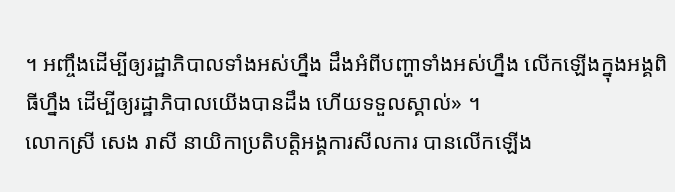។ អញ្ចឹងដើម្បីឲ្យរដ្ឋាភិបាលទាំងអស់ហ្នឹង ដឹងអំពីបញ្ហាទាំងអស់ហ្នឹង លើកឡើងក្នុងអង្គពិធីហ្នឹង ដើម្បីឲ្យរដ្ឋាភិបាលយើងបានដឹង ហើយទទួលស្គាល់» ។
លោកស្រី សេង រាសី នាយិកាប្រតិបត្តិអង្គការសីលការ បានលើកឡើង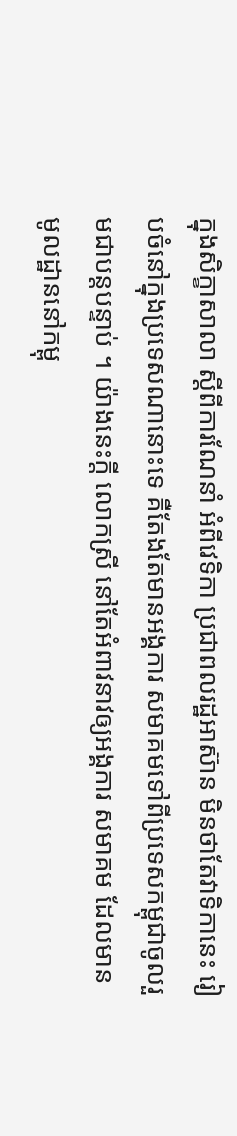ក្នុងសិក្ខាសាលា ស្ដីពីការណែនាំ អំពីវេទិកា ប្រជាពលរដ្ឋអាស៊ាន មិនថាតែវាទិកានេះ រៀបចំនៅក្នុងប្រទេសណានោះទេ គឺតែងតែមានអង្គការ សមាគមទៅពីប្រទេសកម្ពុជាចូលរួមជាបន្តបន្ទាប់ ។ យ៉ាងនេះក្តី លោកស្រី នៅតែអំពាវនាវឲ្យអង្គការ សមាគម ដែលមានមូលដ្ឋាននៅកម្ពុ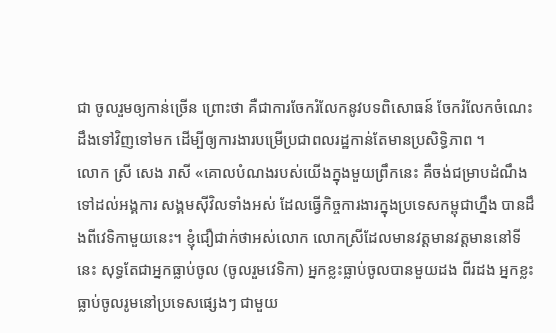ជា ចូលរួមឲ្យកាន់ច្រើន ព្រោះថា គឺជាការចែករំលែកនូវបទពិសោធន៍ ចែករំលែកចំណេះដឹងទៅវិញទៅមក ដើម្បីឲ្យការងារបម្រើប្រជាពលរដ្ឋកាន់តែមានប្រសិទ្ធិភាព ។
លោក ស្រី សេង រាសី «គោលបំណងរបស់យើងក្នុងមួយព្រឹកនេះ គឺចង់ជម្រាបដំណឹងទៅដល់អង្គការ សង្គមស៊ីវិលទាំងអស់ ដែលធ្វើកិច្ចការងារក្នុងប្រទេសកម្ពុជាហ្នឹង បានដឹងពីវេទិកាមួយនេះ។ ខ្ញុំជឿជាក់ថាអស់លោក លោកស្រីដែលមានវត្តមានវត្តមាននៅទីនេះ សុទ្ធតែជាអ្នកធ្លាប់ចូល (ចូលរួមវេទិកា) អ្នកខ្លះធ្លាប់ចូលបានមួយដង ពីរដង អ្នកខ្លះធ្លាប់ចូលរូមនៅប្រទេសផ្សេងៗ ជាមួយ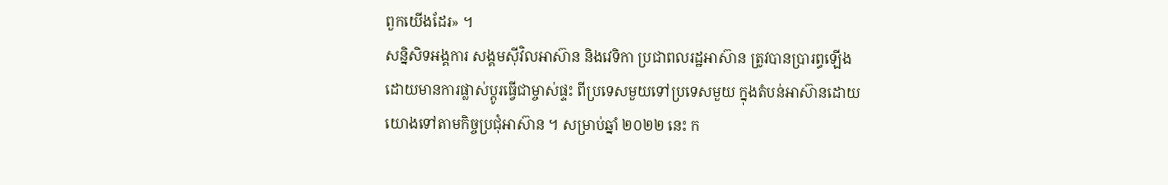ពួកយើងដែរ» ។
សន្និសិទអង្គការ សង្គមស៊ីវិលអាស៊ាន និងវេទិកា ប្រជាពលរដ្ឋអាស៊ាន ត្រូវបានប្រារព្ធឡើង ដោយមានការផ្លាស់ប្តូរធ្វើជាម្ចាស់ផ្ទះ ពីប្រទេសមួយទៅប្រទេសមួយ ក្នុងតំបន់អាស៊ានដោយយោងទៅតាមកិច្ចប្រជុំអាស៊ាន ។ សម្រាប់ឆ្នាំ ២០២២ នេះ ក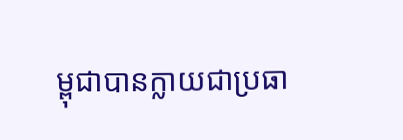ម្ពុជាបានក្លាយជាប្រធា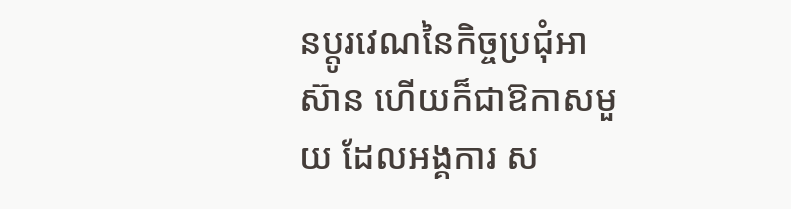នប្តូរវេណនៃកិច្ចប្រជុំអាស៊ាន ហើយក៏ជាឱកាសមួយ ដែលអង្គការ ស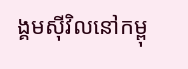ង្គមស៊ីវិលនៅកម្ពុ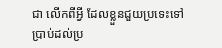ជា លើកពីអ្វី ដែលខ្លួនជួយប្រទេះទៅប្រាប់ដល់ប្រ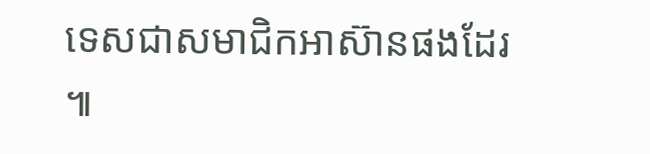ទេសជាសមាជិកអាស៊ានផងដែរ ៕